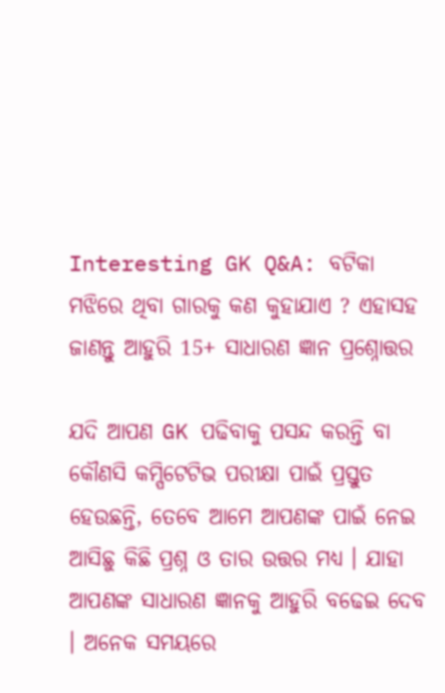Interesting GK Q&A: ବଟିକା ମଝିରେ ଥିବା ଗାରକୁ କଣ କୁହାଯାଏ ? ଏହାସହ ଜାଣନ୍ତୁ ଆହୁରି 15+ ସାଧାରଣ ଜ୍ଞାନ ପ୍ରଶ୍ନୋତ୍ତର

ଯଦି ଆପଣ GK ପଢିବାକୁ ପସନ୍ଦ କରନ୍ତି ବା କୌଣସି କମ୍ପିଟେଟିଭ ପରୀକ୍ଷା ପାଇଁ ପ୍ରସ୍ତୁତ ହେଉଛନ୍ତି, ତେବେ ଆମେ ଆପଣଙ୍କ ପାଇଁ ନେଇ ଆସିଛୁ କିଛି ପ୍ରଶ୍ନ ଓ ତାର ଉତ୍ତର ମଧ୍ୟ । ଯାହା ଆପଣଙ୍କ ସାଧାରଣ ଜ୍ଞାନକୁ ଆହୁରି ବଢେଇ ଦେବ । ଅନେକ ସମୟରେ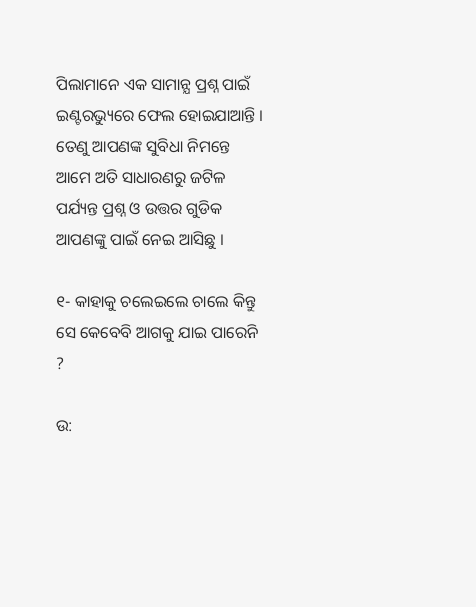ପିଲାମାନେ ଏକ ସାମାନ୍ଯ ପ୍ରଶ୍ନ ପାଇଁ ଇଣ୍ଟରଭ୍ୟୁରେ ଫେଲ ହୋଇଯାଆନ୍ତି । ତେଣୁ ଆପଣଙ୍କ ସୁବିଧା ନିମନ୍ତେ ଆମେ ଅତି ସାଧାରଣରୁ ଜଟିଳ ପର୍ଯ୍ୟନ୍ତ ପ୍ରଶ୍ନ ଓ ଉତ୍ତର ଗୁଡିକ ଆପଣଙ୍କୁ ପାଇଁ ନେଇ ଆସିଛୁ ।

୧- କାହାକୁ ଚଲେଇଲେ ଚାଲେ କିନ୍ତୁ ସେ କେବେବି ଆଗକୁ ଯାଇ ପାରେନି ?

ଉ: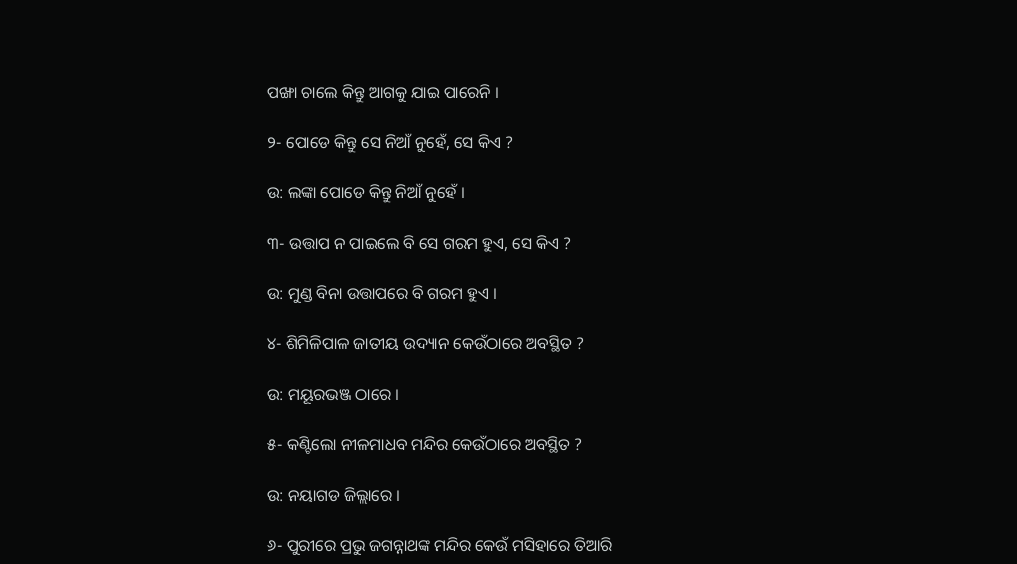ପଙ୍ଖା ଚାଲେ କିନ୍ତୁ ଆଗକୁ ଯାଇ ପାରେନି ।

୨- ପୋଡେ କିନ୍ତୁ ସେ ନିଆଁ ନୁହେଁ, ସେ କିଏ ?

ଉ: ଲଙ୍କା ପୋଡେ କିନ୍ତୁ ନିଆଁ ନୁହେଁ ।

୩- ଉତ୍ତାପ ନ ପାଇଲେ ବି ସେ ଗରମ ହୁଏ, ସେ କିଏ ?

ଉ: ମୁଣ୍ଡ ବିନା ଉତ୍ତାପରେ ବି ଗରମ ହୁଏ ।

୪- ଶିମିଳିପାଳ ଜାତୀୟ ଉଦ୍ୟାନ କେଉଁଠାରେ ଅବସ୍ଥିତ ?

ଉ: ମୟୂରଭଞ୍ଜ ଠାରେ ।

୫- କଣ୍ଟିଲୋ ନୀଳମାଧବ ମନ୍ଦିର କେଉଁଠାରେ ଅବସ୍ଥିତ ?

ଉ: ନୟାଗଡ ଜିଲ୍ଲାରେ ।

୬- ପୁରୀରେ ପ୍ରଭୁ ଜଗନ୍ନାଥଙ୍କ ମନ୍ଦିର କେଉଁ ମସିହାରେ ତିଆରି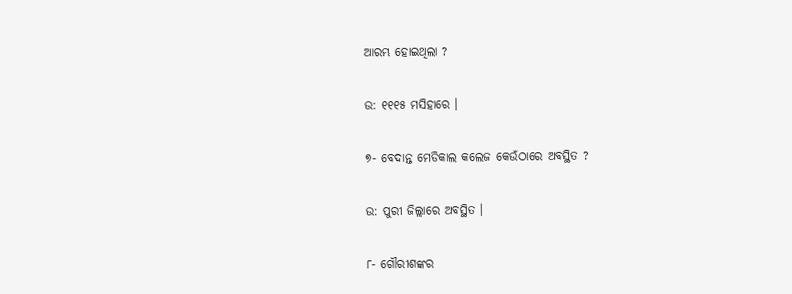ଆରମ୍ଭ ହୋଇଥିଲା ?

ଉ: ୧୧୧୫ ମସିହାରେ ।

୭- ବେଦାନ୍ତ ମେଡିକାଲ କଲେଜ କେଉଁଠାରେ ଅବସ୍ଥିତ ?

ଉ: ପୁରୀ ଜିଲ୍ଲାରେ ଅବସ୍ଥିତ ।

୮- ଗୌରୀଶଙ୍କର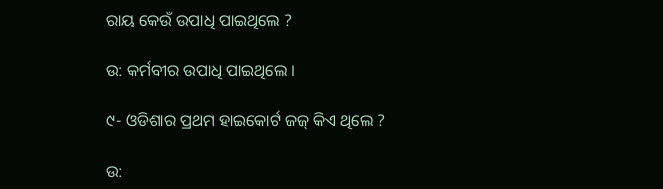ରାୟ କେଉଁ ଉପାଧି ପାଇଥିଲେ ?

ଉ: କର୍ମବୀର ଉପାଧି ପାଇଥିଲେ ।

୯- ଓଡିଶାର ପ୍ରଥମ ହାଇକୋର୍ଟ ଜଜ୍ କିଏ ଥିଲେ ?

ଉ: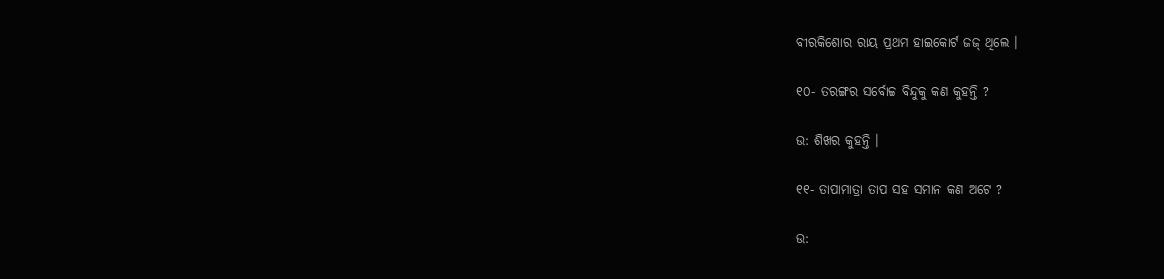ବୀରକିଶୋର ରାୟ ପ୍ରଥମ ହାଇକୋର୍ଟ ଜଜ୍ ଥିଲେ ।

୧୦- ତରଙ୍ଗର ସର୍ବୋଚ୍ଚ ବିନ୍ଦୁକୁ କଣ କୁହନ୍ତି ?

ଉ: ଶିଖର କୁହନ୍ତି ।

୧୧- ତାପାମାତ୍ରା ତାପ ସହ ସମାନ କଣ ଅଟେ ?

ଉ: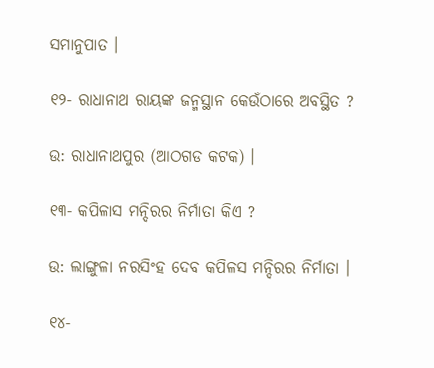ସମାନୁପାତ ।

୧୨- ରାଧାନାଥ ରାୟଙ୍କ ଜନ୍ମସ୍ଥାନ କେଉଁଠାରେ ଅବସ୍ଥିତ ?

ଉ: ରାଧାନାଥପୁର (ଆଠଗଡ କଟକ) ।

୧୩- କପିଳାସ ମନ୍ଦିରର ନିର୍ମାତା କିଏ ?

ଉ: ଲାଙ୍ଗୁଳା ନରସିଂହ ଦେବ କପିଳସ ମନ୍ଦିରର ନିର୍ମାତା ।

୧୪-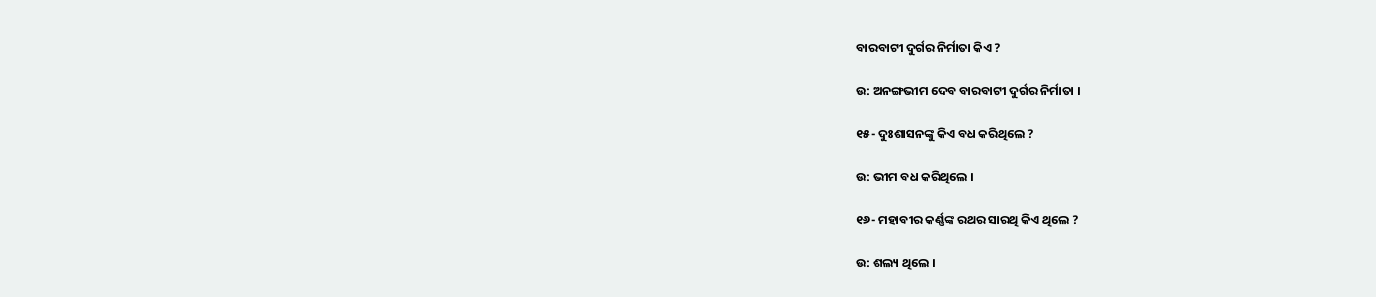ବାରବାଟୀ ଦୁର୍ଗର ନିର୍ମାତା କିଏ ?

ଉ: ଅନଙ୍ଗଭୀମ ଦେବ ବାରବାଟୀ ଦୁର୍ଗର ନିର୍ମାତା ।

୧୫- ଦୁଃଶାସନଙ୍କୁ କିଏ ବଧ କରିଥିଲେ ?

ଉ: ଭୀମ ବଧ କରିଥିଲେ ।

୧୬- ମହାବୀର କର୍ଣ୍ଣଙ୍କ ରଥର ସାରଥି କିଏ ଥିଲେ ?

ଉ: ଶଲ୍ୟ ଥିଲେ ।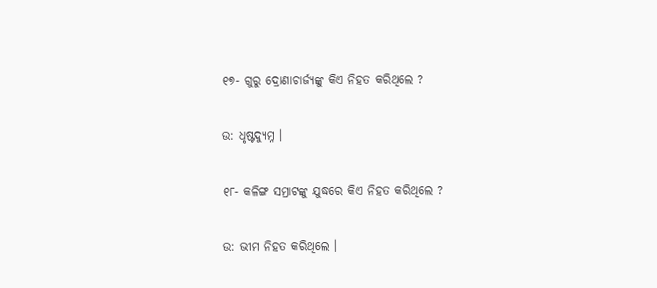୧୭- ଗୁରୁ ଦ୍ରୋଣାଚାର୍ଜ୍ୟଙ୍କୁ କିଏ ନିହତ କରିଥିଲେ ?

ଉ: ଧୃଷ୍ଟଦ୍ୟୁମ୍ନ ।

୧୮- କଳିଙ୍ଗ ସମ୍ରାଟଙ୍କୁ ଯୁଦ୍ଧରେ କିଏ ନିହତ କରିଥିଲେ ?

ଉ: ଭୀମ ନିହତ କରିଥିଲେ ।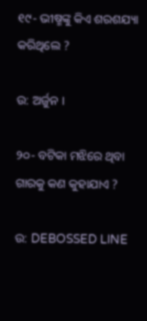୧୯- ଭୀଷ୍ମଙ୍କୁ କିଏ ଶରଶଯ୍ୟା କରିଥିଲେ ?

ଉ: ଅର୍ଜୁନ ।

୨୦- ବଟିକା ମଝିରେ ଥିବା ଗାରକୁ କଣ କୁହାଯାଏ ?

ଉ: DEBOSSED LINE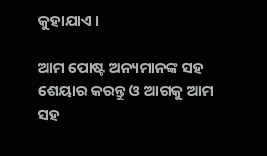କୁହାଯାଏ ।

ଆମ ପୋଷ୍ଟ ଅନ୍ୟମାନଙ୍କ ସହ ଶେୟାର କରନ୍ତୁ ଓ ଆଗକୁ ଆମ ସହ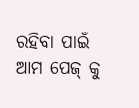ରହିବା ପାଇଁ ଆମ ପେଜ୍ କୁ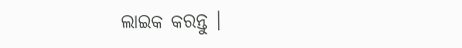ଲାଇକ କରନ୍ତୁ ।